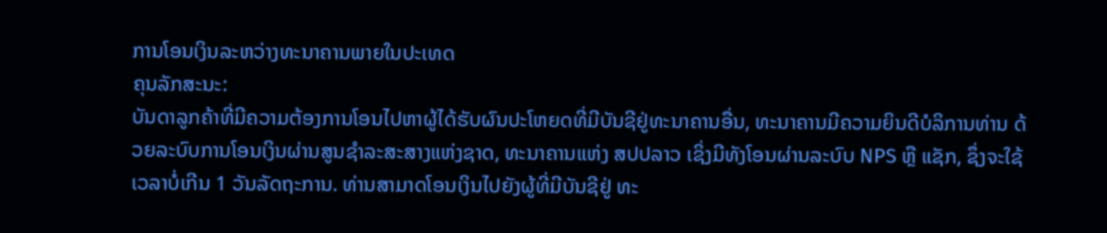ການໂອນເງິນລະຫວ່າງທະນາຄານພາຍໃນປະເທດ
ຄຸນລັກສະນະ:
ບັນດາລູກຄ້າທີ່ມີຄວາມຕ້ອງການໂອນໄປຫາຜູ້ໄດ້ຮັບຜົນປະໂຫຍດທີ່ມີບັນຊີຢູ່ທະນາຄານອື່ນ, ທະນາຄານມີຄວາມຍິນດີບໍລິການທ່ານ ດ້ວຍລະບົບການໂອນເງິນຜ່ານສູນຊຳລະສະສາງແຫ່ງຊາດ, ທະນາຄານແຫ່ງ ສປປລາວ ເຊິ່ງມີທັງໂອນຜ່ານລະບົບ NPS ຫຼື ແຊັກ, ຊຶ່ງຈະໃຊ້ເວລາບໍ່ເກີນ 1 ວັນລັດຖະການ. ທ່ານສາມາດໂອນເງິນໄປຍັງຜູ້ທີ່ມີບັນຊີຢູ່ ທະ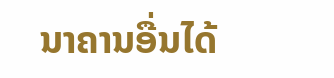ນາຄານອື່ນໄດ້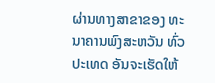ຜ່ານທາງສາຂາຂອງ ທະນາຄານພົງສະຫວັນ ທົ່ວປະເທດ ອັນຈະເຮັດໃຫ້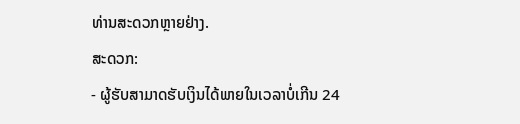ທ່ານສະດວກຫຼາຍຢ່າງ.
ສະດວກ:
- ຜູ້ຮັບສາມາດຮັບເງິນໄດ້ພາຍໃນເວລາບໍ່ເກີນ 24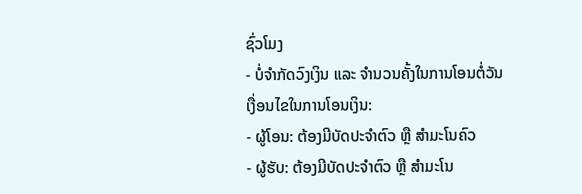ຊົ່ວໂມງ
- ບໍ່ຈໍາກັດວົງເງິນ ແລະ ຈໍານວນຄັ້ງໃນການໂອນຕໍ່ວັນ
ເງື່ອນໄຂໃນການໂອນເງິນ:
- ຜູ້ໂອນ: ຕ້ອງມີບັດປະຈຳຕົວ ຫຼື ສຳມະໂນຄົວ
- ຜູ້ຮັບ: ຕ້ອງມີບັດປະຈຳຕົວ ຫຼື ສຳມະໂນ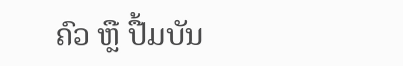ຄົວ ຫຼື ປື້ມບັນ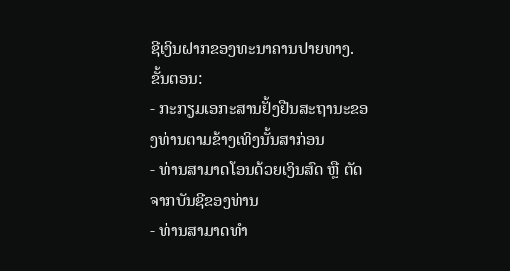ຊີເງິນຝາກຂອງທະນາຄານປາຍທາງ.
ຂັ້ນຕອນ:
- ກະກຽມເອກະສານຢັ້ງຢືນສະຖານະຂອງທ່ານຕາມຂ້າງເທິງນັ້ນສາກ່ອນ
- ທ່ານສາມາດໂອນດ້ວຍເງິນສົດ ຫຼື ຕັດຈາກບັນຊີຂອງທ່ານ
- ທ່ານສາມາດທໍາ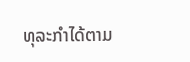ທຸລະກໍາໄດ້ຕາມ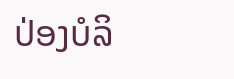ປ່ອງບໍລິ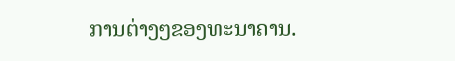ການຕ່າງໆຂອງທະນາຄານ.